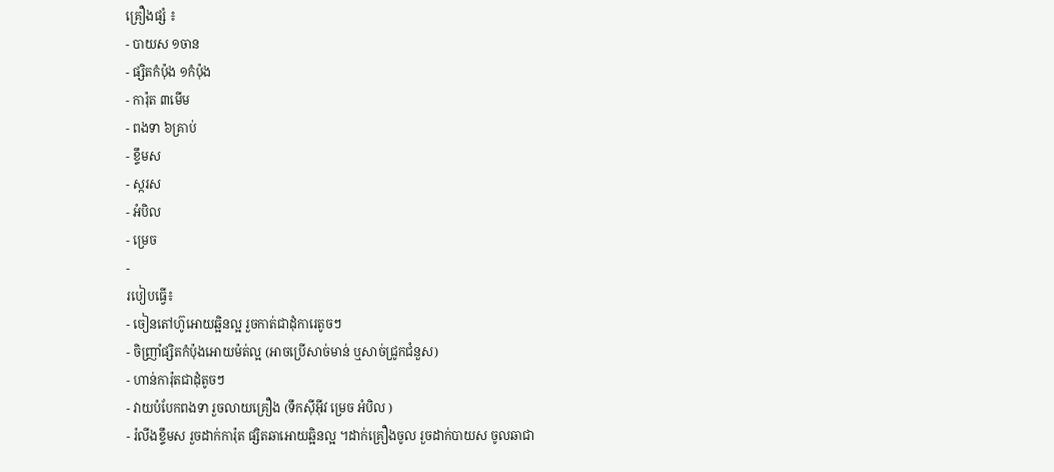គ្រឿងផ្សំ ៖
- បាយស ១ចាន
- ផ្សិតកំប៉ុង ១កំប៉ុង
- ការ៉ុត ៣មើម
- ពងទា ៦គ្រាប់
- ខ្ទឹមស
- ស្ករស
- អំបិល
- ម្រេច
-
របៀបធ្វើ៖
- ចៀនតៅហ៊ូអោយឆ្អិនល្អ រួចកាត់ជាដុំការេតូចៗ
- ចិញ្រាំផ្សិតកំប៉ុងអោយម៉ត់ល្អ (អាចប្រើសាច់មាន់ ឬសាច់ជ្រូកជំនួស)
- ហាន់ការ៉ុតជាដុំតូចៗ
- វាយបំបែកពងទា រួចលាយគ្រឿង (ទឹកសុីអុីវ ម្រេច អំបិល )
- រំលីងខ្ទឹមស រួចដាក់ការ៉ុត ផ្សិតឆាអោយឆ្អិនល្អ ។ដាក់គ្រឿងចូល រួចដាក់បាយស ចូលឆាជា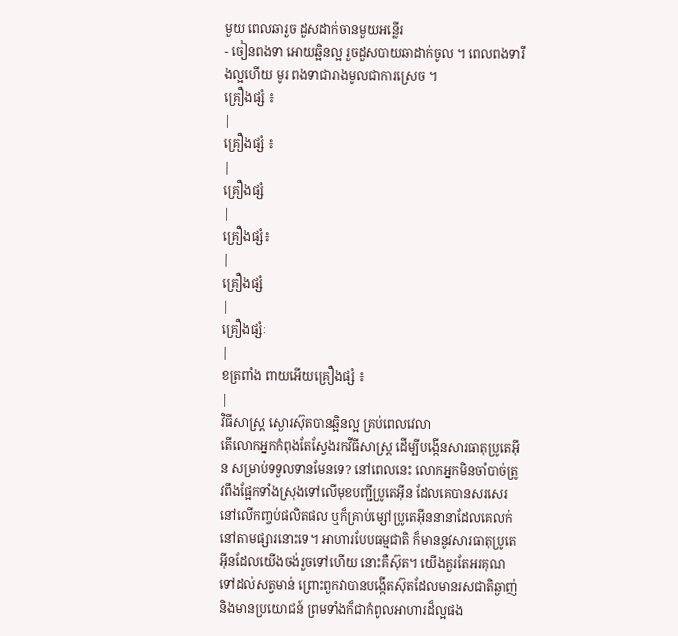មួយ ពេលឆារួច ដួសដាក់ចានមួយអន្លើរ
- ចៀនពងទា អោយឆ្អិនល្អ រួចដួសបាយឆាដាក់ចូល ។ ពេលពងទារឹងល្អហើយ មូរ ពងទាជារាងមូលជាការស្រេច ។
គ្រឿងផ្សំ ៖
|
គ្រឿងផ្សំ ៖
|
គ្រឿងផ្សំ
|
គ្រឿងផ្សំ៖
|
គ្រឿងផ្សំ
|
គ្រឿងផ្សំៈ
|
ខត្រពាំង ពាយអើយគ្រឿងផ្សំ ៖
|
វិធីសាស្ត្រ ស្ងោរស៊ុតបានឆ្អិនល្អ គ្រប់ពេលវេលា
តើលោកអ្នកកំពុងតែស្វែងរកវីធីសាស្រ្ត ដើម្បីបង្កើនសារធាតុប្រូតេអ៊ីន សម្រាប់ទទួលទានមែនទេ? នៅពេលនេះ លោកអ្នកមិនចាំបាច់ត្រូវពឹងផ្អែកទាំងស្រុងទៅលើមុខបញ្ជីប្រូតេអ៊ីន ដែលគេបានសរសេរនៅលើកញ្ចប់ផលិតផល ឬក៏គ្រាប់ម្សៅប្រូតេអ៊ីននានាដែលគេលក់នៅតាមផ្សារនោះទេ។ អាហារបែបធម្មជាតិ ក៏មាននូវសារធាតុប្រូតេអ៊ីនដែលយើងចង់រួចទៅហើយ នោះគឺស៊ុត។ យើងគួរតែអរគុណទៅដល់សត្វមាន់ ព្រោះពួកវាបានបង្កើតស៊ុតដែលមានរសជាតិឆ្ងាញ់និងមានប្រយោជន៍ ព្រមទាំងក៏ជាកំពូលអាហារដ៏ល្អផង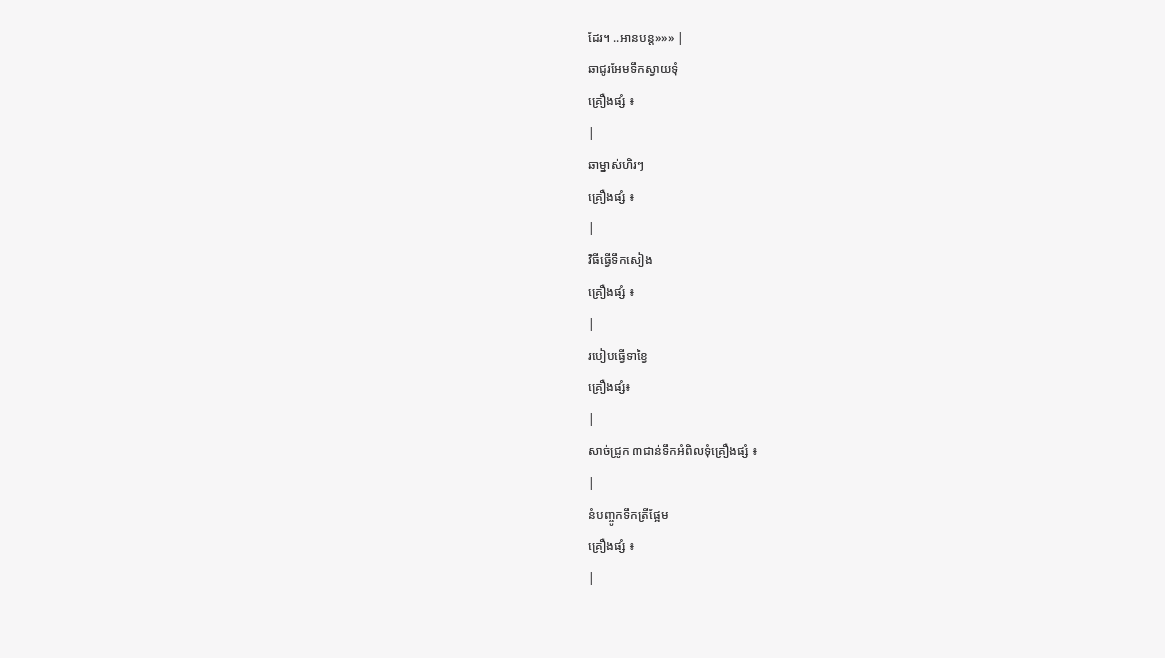ដែរ។ ..អានបន្ត»»» |
ឆាជូរអែមទឹកស្វាយទុំ
គ្រឿងផ្សំ ៖
|
ឆាម្នាស់ហិរៗ
គ្រឿងផ្សំ ៖
|
វិធីធ្វើទឹកសៀង
គ្រឿងផ្សំ ៖
|
របៀបធ្វើទាខ្វៃ
គ្រឿងផ្សំ៖
|
សាច់ជ្រូក ៣ជាន់ទឹកអំពិលទុំគ្រឿងផ្សំ ៖
|
នំបញ្ចូកទឹកត្រីផ្អែម
គ្រឿងផ្សំ ៖
|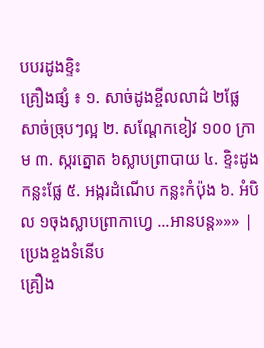បបរដូងខ្ទិះ
គ្រឿងផ្សំ ៖ ១. សាច់ដូងខ្ចីលលាដ៌ ២ផ្លែ សាច់ច្រុបៗល្អ ២. សណ្តែកខៀវ ១០០ ក្រាម ៣. ស្ករត្នោត ៦ស្លាបព្រាបាយ ៤. ខ្ទិះដូង កន្លះផ្លែ ៥. អង្ករដំណើប កន្លះកំប៉ុង ៦. អំបិល ១ចុងស្លាបព្រាកាហ្វេ ...អានបន្ត»»» |
ប្រេងខ្ចងទំនើប
គ្រឿង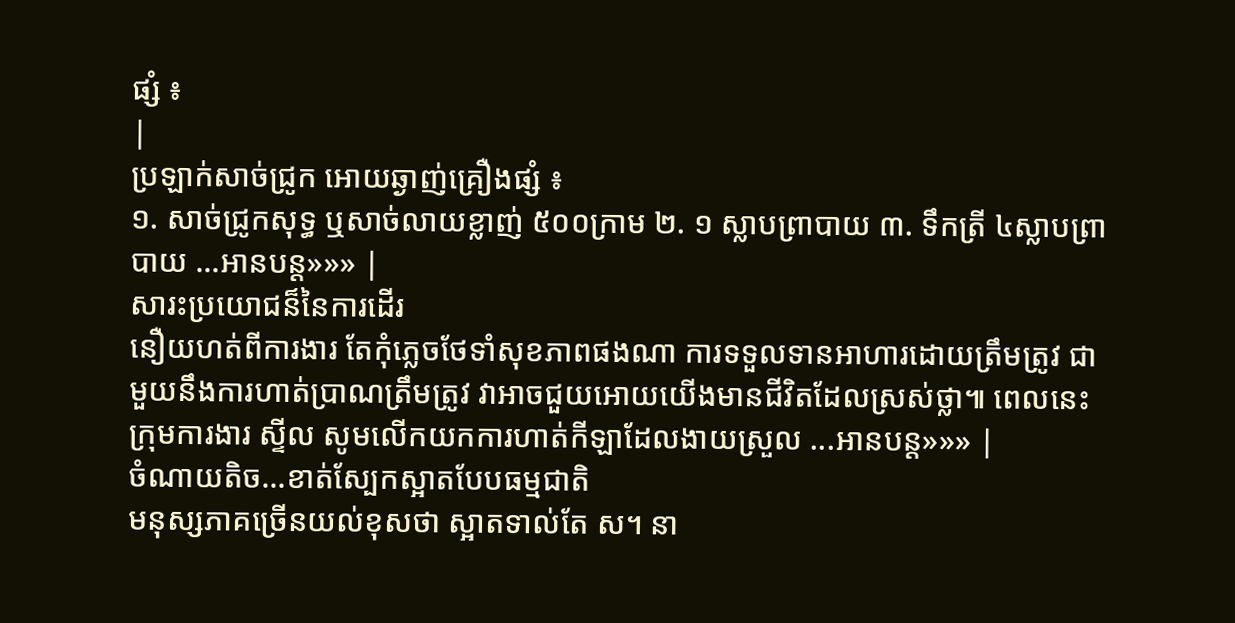ផ្សំ ៖
|
ប្រឡាក់សាច់ជ្រូក អោយឆ្ងាញ់គ្រឿងផ្សំ ៖
១. សាច់ជ្រូកសុទ្ធ ឬសាច់លាយខ្លាញ់ ៥០០ក្រាម ២. ១ ស្លាបព្រាបាយ ៣. ទឹកត្រី ៤ស្លាបព្រាបាយ ...អានបន្ត»»» |
សារះប្រយោជន៏នៃការដើរ
នឿយហត់ពីការងារ តែកុំភ្លេចថែទាំសុខភាពផងណា ការទទួលទានអាហារដោយត្រឹមត្រូវ ជាមួយនឹងការហាត់ប្រាណត្រឹមត្រូវ វាអាចជួយអោយយើងមានជីវិតដែលស្រស់ថ្លា៕ ពេលនេះក្រុមការងារ ស្ទីល សូមលើកយកការហាត់កីឡាដែលងាយស្រួល ...អានបន្ត»»» |
ចំណាយតិច...ខាត់ស្បែកស្អាតបែបធម្មជាតិ
មនុស្សភាគច្រើនយល់ខុសថា ស្អាតទាល់តែ ស។ នា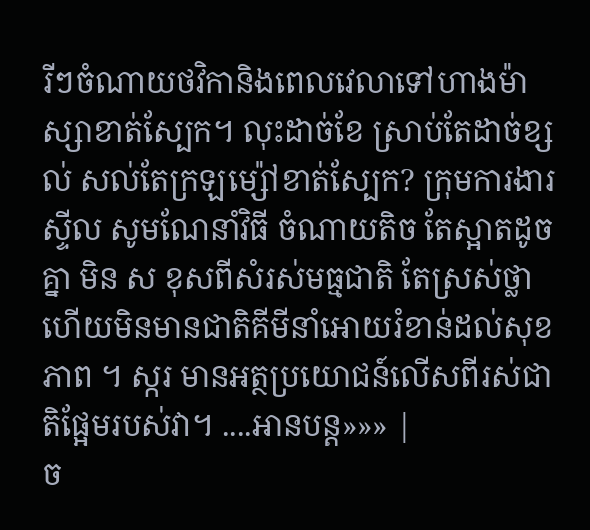រីៗចំណាយថវិកានិងពេលវេលាទៅហាងម៉ាស្សាខាត់ស្បែក។ លុះដាច់ខែ ស្រាប់តែដាច់ខ្សល់ សល់តែក្រឡម្ស៉ៅខាត់ស្បែក? ក្រុមការងារ ស្ទីល សូមណែនាំវិធី ចំណាយតិច តែស្អាតដូចគ្នា មិន ស ខុសពីសំរស់មធ្មជាតិ តែស្រស់ថ្លា ហើយមិនមានជាតិគីមីនាំអោយរំខាន់ដល់សុខភាព ។ ស្ករ មានអត្ថប្រយោជន៍លើសពីរស់ជាតិផ្អែមរបស់វា។ ....អានបន្ត»»» |
ច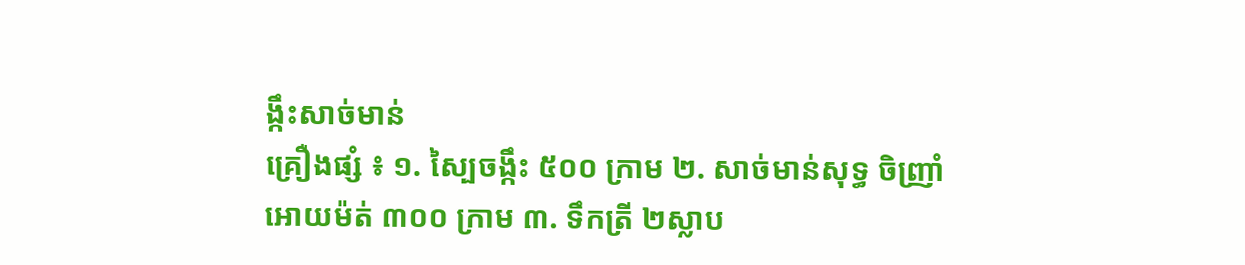ង្កឹះសាច់មាន់
គ្រឿងផ្សំ ៖ ១. ស្បៃចង្កឹះ ៥០០ ក្រាម ២. សាច់មាន់សុទ្ធ ចិញ្រាំអោយម៉ត់ ៣០០ ក្រាម ៣. ទឹកត្រី ២ស្លាប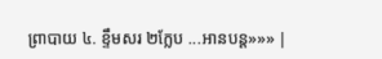ព្រាបាយ ៤. ខ្ទឹមសរ ២ក្លែប ...អានបន្ត»»» |